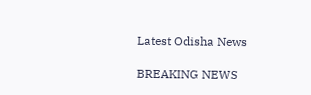Latest Odisha News

BREAKING NEWS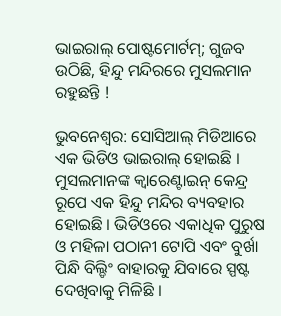ଭାଇରାଲ୍ ପୋଷ୍ଟମୋର୍ଟମ୍‌; ଗୁଜବ ଉଠିଛି, ହିନ୍ଦୁ ମନ୍ଦିରରେ ମୁସଲମାନ ରହୁଛନ୍ତି !

ଭୁବନେଶ୍ୱର: ସୋସିଆଲ୍ ମିଡିଆରେ ଏକ ଭିଡିଓ ଭାଇରାଲ୍ ହୋଇଛି । ମୁସଲମାନଙ୍କ କ୍ୱାରେଣ୍ଟାଇନ୍ କେନ୍ଦ୍ର ରୂପେ ଏକ ହିନ୍ଦୁ ମନ୍ଦିର ବ୍ୟବହାର ହୋଇଛି । ଭିଡିଓରେ ଏକାଧିକ ପୁରୁଷ ଓ ମହିଳା ପଠାନୀ ଟୋପି ଏବଂ ବୁର୍ଖା ପିନ୍ଧି ବିଲ୍ଡିଂ ବାହାରକୁ ଯିବାରେ ସ୍ପଷ୍ଟ ଦେଖିବାକୁ ମିଳିଛି ।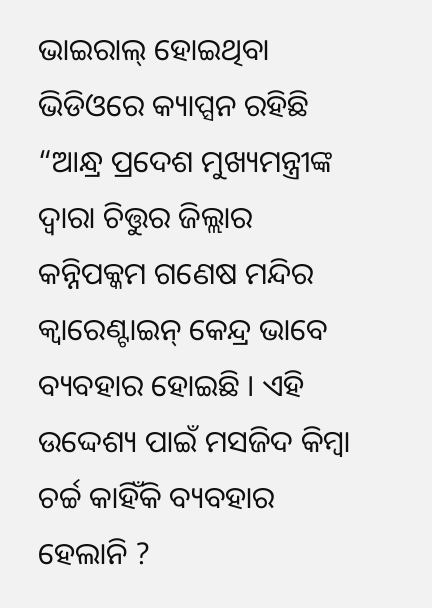ଭାଇରାଲ୍ ହୋଇଥିବା ଭିଡିଓରେ କ୍ୟାପ୍ସନ ରହିଛି “ଆନ୍ଧ୍ର ପ୍ରଦେଶ ମୁଖ୍ୟମନ୍ତ୍ରୀଙ୍କ ଦ୍ୱାରା ଚିତ୍ତୁର ଜିଲ୍ଲାର କନ୍ନିପକ୍କମ ଗଣେଷ ମନ୍ଦିର କ୍ୱାରେଣ୍ଟାଇନ୍ କେନ୍ଦ୍ର ଭାବେ ବ୍ୟବହାର ହୋଇଛି । ଏହି ଉଦ୍ଦେଶ୍ୟ ପାଇଁ ମସଜିଦ କିମ୍ବା ଚର୍ଚ୍ଚ କାହିଁକି ବ୍ୟବହାର ହେଲାନି ?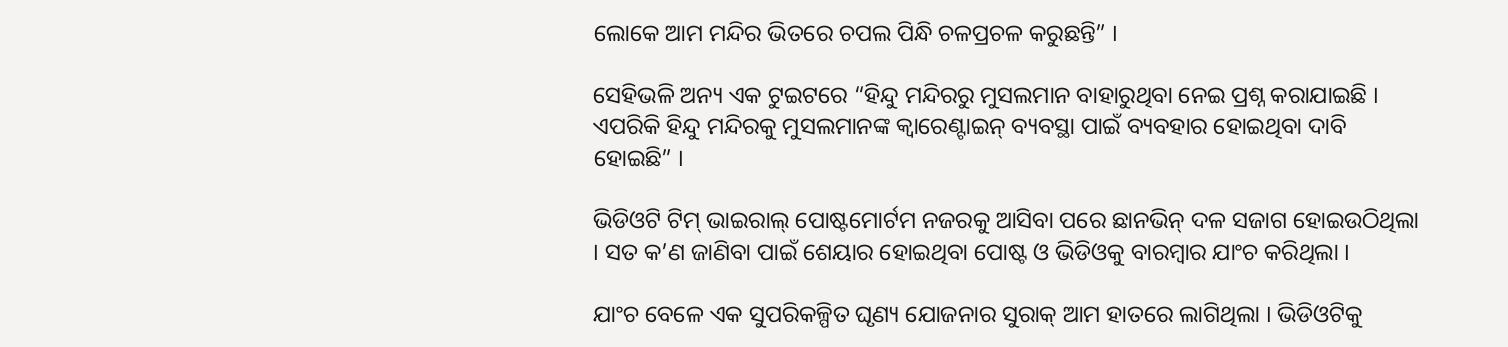ଲୋକେ ଆମ ମନ୍ଦିର ଭିତରେ ଚପଲ ପିନ୍ଧି ଚଳପ୍ରଚଳ କରୁଛନ୍ତି” ।

ସେହିଭଳି ଅନ୍ୟ ଏକ ଟୁଇଟରେ “ହିନ୍ଦୁ ମନ୍ଦିରରୁ ମୁସଲମାନ ବାହାରୁଥିବା ନେଇ ପ୍ରଶ୍ନ କରାଯାଇଛି । ଏପରିକି ହିନ୍ଦୁ ମନ୍ଦିରକୁ ମୁସଲମାନଙ୍କ କ୍ୱାରେଣ୍ଟାଇନ୍ ବ୍ୟବସ୍ଥା ପାଇଁ ବ୍ୟବହାର ହୋଇଥିବା ଦାବି ହୋଇଛି” ।

ଭିଡିଓଟି ଟିମ୍ ଭାଇରାଲ୍ ପୋଷ୍ଟମୋର୍ଟମ ନଜରକୁ ଆସିବା ପରେ ଛାନଭିନ୍ ଦଳ ସଜାଗ ହୋଇଉଠିଥିଲା । ସତ କ’ଣ ଜାଣିବା ପାଇଁ ଶେୟାର ହୋଇଥିବା ପୋଷ୍ଟ ଓ ଭିଡିଓକୁ ବାରମ୍ବାର ଯାଂଚ କରିଥିଲା ।

ଯାଂଚ ବେଳେ ଏକ ସୁପରିକଳ୍ପିତ ଘୃଣ୍ୟ ଯୋଜନାର ସୁରାକ୍ ଆମ ହାତରେ ଲାଗିଥିଲା । ଭିଡିଓଟିକୁ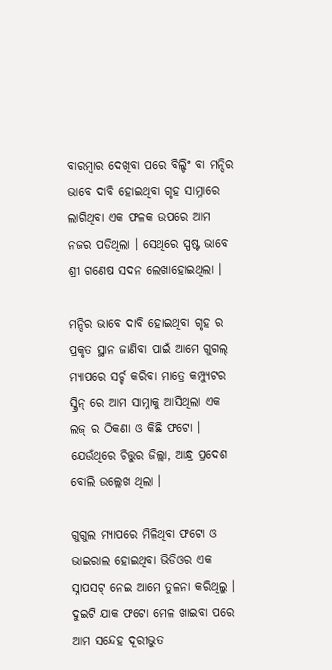ବାରମ୍ବାର ଦେଖିବା ପରେ ବିଲ୍ଡିଂ ବା ମନ୍ଦିର ଭାବେ ଦାବି ହୋଇଥିବା ଗୃହ ସାମ୍ନାରେ ଲାଗିଥିବା ଏକ ଫଳକ ଉପରେ ଆମ ନଜର ପଡିଥିଲା । ସେଥିରେ ସ୍ପଷ୍ଟ ଭାବେ ଶ୍ରୀ ଗଣେଷ ସଦନ ଲେଖାହୋଇଥିଲା ।

ମନ୍ଦିର ଭାବେ ଦାବି ହୋଇଥିବା ଗୃହ ର ପ୍ରକୃତ ସ୍ଥାନ ଜାଣିବା ପାଇଁ ଆମେ ଗୁଗଲ୍ ମ୍ୟାପରେ ସର୍ଚ୍ଚ କରିବା ମାତ୍ରେ କମ୍ପ୍ୟୁଟର ସ୍କ୍ରିନ୍ ରେ ଆମ ସାମ୍ନାକୁ ଆସିଥିଲା ଏକ ଲଜ୍ ର ଠିକଣା ଓ କିଛି ଫଟୋ । ଯେଉଁଥିରେ ଚିତ୍ତୁର ଜିଲ୍ଲା, ଆନ୍ଧ୍ର ପ୍ରଦେଶ ବୋଲି ଉଲ୍ଲେଖ ଥିଲା ।

ଗୁଗୁଲ ମ୍ୟାପରେ ମିଳିଥିବା ଫଟୋ ଓ ଭାଇରାଲ ହୋଇଥିବା ଭିଡିଓର ଏକ ସ୍ନାପସଟ୍ ନେଇ ଆମେ ତୁଳନା କରିଥିଲୁ । ଦୁଇଟି ଯାକ ଫଟୋ ମେଳ ଖାଇବା ପରେ ଆମ ସନ୍ଦେହ ଦୂରୀଭୁତ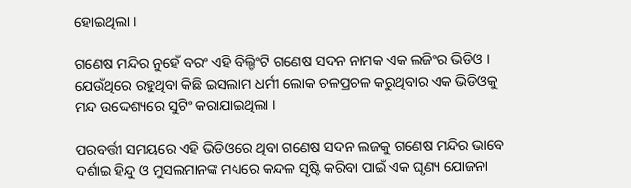ହୋଇଥିଲା ।

ଗଣେଷ ମନ୍ଦିର ନୁହେଁ ବରଂ ଏହି ବିଲ୍ଡିଂଟି ଗଣେଷ ସଦନ ନାମକ ଏକ ଲଜିଂର ଭିଡିଓ । ଯେଉଁଥିରେ ରହୁଥିବା କିଛି ଇସଲାମ ଧର୍ମୀ ଲୋକ ଚଳପ୍ରଚଳ କରୁଥିବାର ଏକ ଭିଡିଓକୁ ମନ୍ଦ ଉଦ୍ଦେଶ୍ୟରେ ସୁଟିଂ କରାଯାଇଥିଲା ।

ପରବର୍ତ୍ତୀ ସମୟରେ ଏହି ଭିଡିଓରେ ଥିବା ଗଣେଷ ସଦନ ଲଜକୁ ଗଣେଷ ମନ୍ଦିର ଭାବେ ଦର୍ଶାଇ ହିନ୍ଦୁ ଓ ମୁସଲମାନଙ୍କ ମଧ୍ୟରେ କନ୍ଦଳ ସୃଷ୍ଟି କରିବା ପାଇଁ ଏକ ଘୃଣ୍ୟ ଯୋଜନା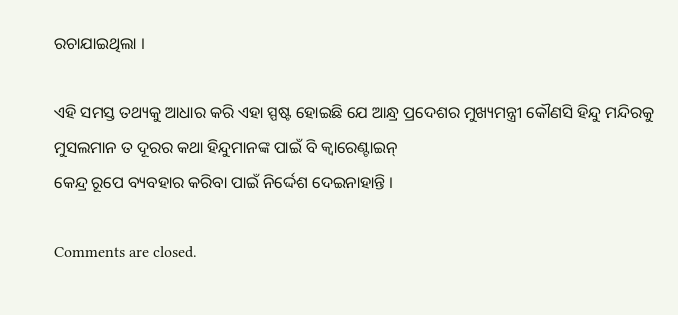ରଚାଯାଇଥିଲା ।

ଏହି ସମସ୍ତ ତଥ୍ୟକୁ ଆଧାର କରି ଏହା ସ୍ପଷ୍ଟ ହୋଇଛି ଯେ ଆନ୍ଧ୍ର ପ୍ରଦେଶର ମୁଖ୍ୟମନ୍ତ୍ରୀ କୌଣସି ହିନ୍ଦୁ ମନ୍ଦିରକୁ ମୁସଲମାନ ତ ଦୂରର କଥା ହିନ୍ଦୁମାନଙ୍କ ପାଇଁ ବି କ୍ୱାରେଣ୍ଟାଇନ୍
କେନ୍ଦ୍ର ରୂପେ ବ୍ୟବହାର କରିବା ପାଇଁ ନିର୍ଦ୍ଦେଶ ଦେଇନାହାନ୍ତି ।

Comments are closed.